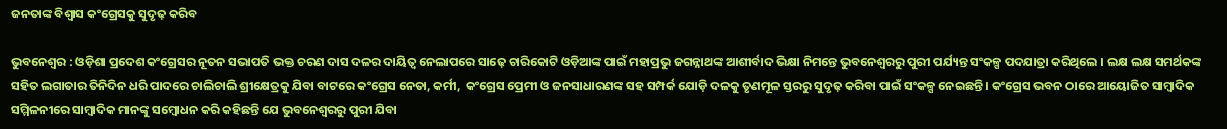ଜନତାଙ୍କ ବିଶ୍ୱାସ କଂଗ୍ରେସକୁ ସୁଦୃଢ଼ କରିବ

ଭୁବନେଶ୍ୱର : ଓଡ଼ିଶା ପ୍ରଦେଶ କଂଗ୍ରେସର ନୂତନ ସଭାପତି ଭକ୍ତ ଚରଣ ଦାସ ଦଳର ଦାୟିତ୍ୱ ନେଲାପରେ ସାଢ଼େ ଚାରିକୋଟି ଓଡ଼ିଆଙ୍କ ପାଇଁ ମହାପ୍ରଭୁ ଜଗନ୍ନାଥଙ୍କ ଆଶୀର୍ବାଦ ଭିକ୍ଷା ନିମନ୍ତେ ଭୁବନେଶ୍ୱରରୁ ପୁରୀ ପର୍ଯ୍ୟନ୍ତ ସଂକଳ୍ପ ପଦଯାତ୍ରା କରିଥିଲେ । ଲକ୍ଷ ଲକ୍ଷ ସମର୍ଥକଙ୍କ ସହିତ ଲଗାତାର ତିନିଦିନ ଧରି ପାଦରେ ଚାଲିଚାଲି ଶ୍ରୀକ୍ଷେତ୍ରକୁ ଯିବା ବାଟରେ କଂଗ୍ରେସ ନେତା, କର୍ମୀ,  କଂଗ୍ରେସ ପ୍ରେମୀ ଓ ଜନସାଧାରଣଙ୍କ ସହ ସମ୍ପର୍କ ଯୋଡ଼ି ଦଳକୁ ତୃଣମୂଳ ସ୍ତରରୁ ସୁଦୃଢ଼ କରିବା ପାଇଁ ସଂକଳ୍ପ ନେଇଛନ୍ତି । କଂଗ୍ରେସ ଭବନ ଠାରେ ଆୟୋଜିତ ସାମ୍ବାଦିକ ସମ୍ମିଳନୀରେ ସାମ୍ବାଦିକ ମାନଙ୍କୁ ସମ୍ବୋଧନ କରି କହିଛନ୍ତି ଯେ ଭୁବନେଶ୍ୱରରୁ ପୁରୀ ଯିବା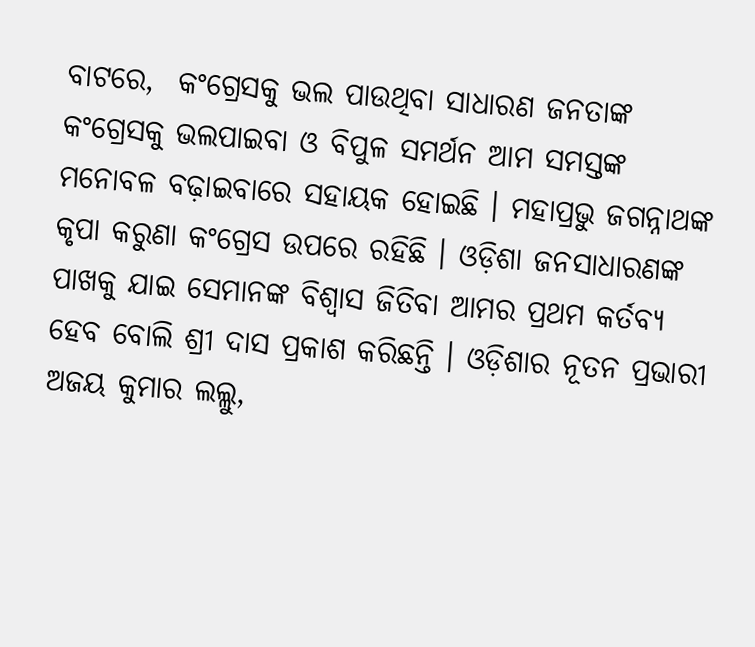ବାଟରେ,  କଂଗ୍ରେସକୁ ଭଲ ପାଉଥିବା ସାଧାରଣ ଜନତାଙ୍କ କଂଗ୍ରେସକୁ ଭଲପାଇବା ଓ ବିପୁଳ ସମର୍ଥନ ଆମ ସମସ୍ତଙ୍କ ମନୋବଳ ବଢ଼ାଇବାରେ ସହାୟକ ହୋଇଛି । ମହାପ୍ରଭୁ ଜଗନ୍ନାଥଙ୍କ କୃପା କରୁଣା କଂଗ୍ରେସ ଉପରେ ରହିଛି । ଓଡ଼ିଶା ଜନସାଧାରଣଙ୍କ ପାଖକୁ ଯାଇ ସେମାନଙ୍କ ବିଶ୍ୱାସ ଜିତିବା ଆମର ପ୍ରଥମ କର୍ତବ୍ୟ ହେବ ବୋଲି ଶ୍ରୀ ଦାସ ପ୍ରକାଶ କରିଛନ୍ତି । ଓଡ଼ିଶାର ନୂତନ ପ୍ରଭାରୀ ଅଜୟ କୁମାର ଲଲ୍ଲୁ,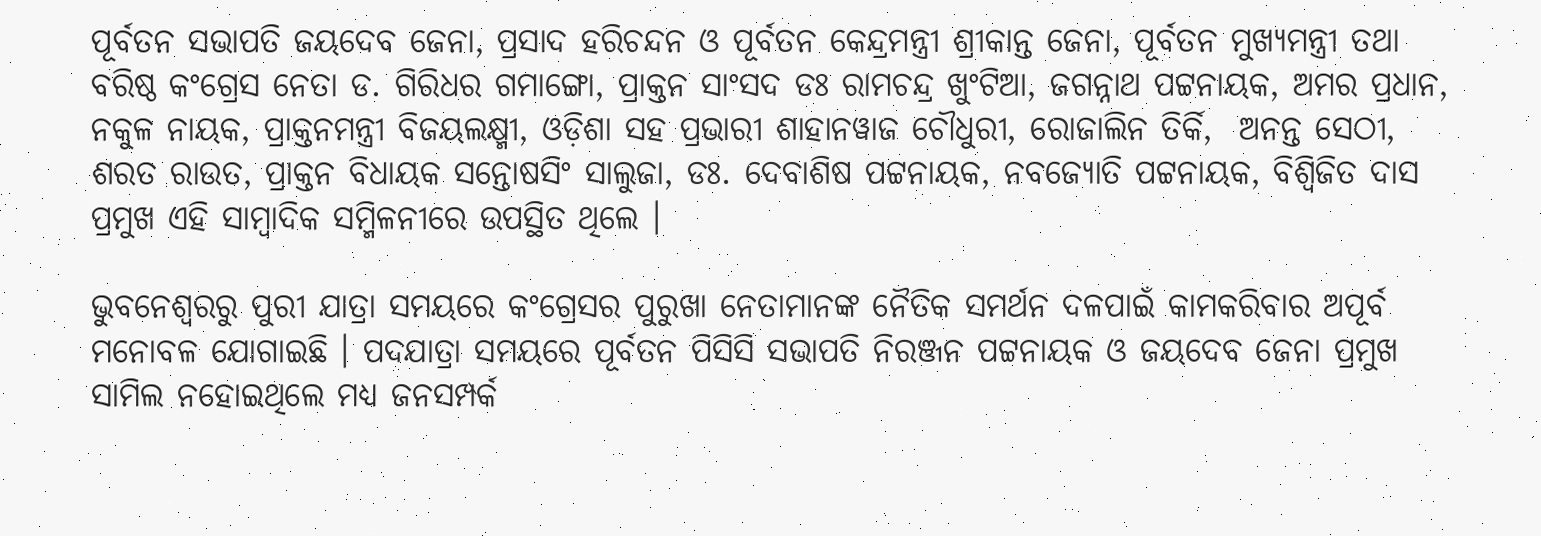ପୂର୍ବତନ ସଭାପତି ଜୟଦେବ ଜେନା, ପ୍ରସାଦ ହରିଚନ୍ଦନ ଓ ପୂର୍ବତନ କେନ୍ଦ୍ରମନ୍ତ୍ରୀ ଶ୍ରୀକାନ୍ତ ଜେନା, ପୂର୍ବତନ ମୁଖ୍ୟମନ୍ତ୍ରୀ ତଥା ବରିଷ୍ଠ କଂଗ୍ରେସ ନେତା ଡ. ଗିରିଧର ଗମାଙ୍ଗୋ, ପ୍ରାକ୍ତନ ସାଂସଦ ଡଃ ରାମଚନ୍ଦ୍ର ଖୁଂଟିଆ, ଜଗନ୍ନାଥ ପଟ୍ଟନାୟକ, ଅମର ପ୍ରଧାନ, ନକୁଳ ନାୟକ, ପ୍ରାକ୍ତନମନ୍ତ୍ରୀ ବିଜୟଲକ୍ଷ୍ମୀ, ଓଡ଼ିଶା ସହ ପ୍ରଭାରୀ ଶାହାନୱାଜ ଚୌଧୁରୀ, ରୋଜାଲିନ ତିର୍କି,  ଅନନ୍ତ ସେଠୀ, ଶରତ ରାଉତ, ପ୍ରାକ୍ତନ ବିଧାୟକ ସନ୍ତୋଷସିଂ ସାଲୁଜା, ଡଃ. ଦେବାଶିଷ ପଟ୍ଟନାୟକ, ନବଜ୍ୟୋତି ପଟ୍ଟନାୟକ, ବିଶ୍ୱିଜିତ ଦାସ ପ୍ରମୁଖ ଏହି ସାମ୍ବାଦିକ ସମ୍ମିଳନୀରେ ଉପସ୍ଥିତ ଥିଲେ ।

ଭୁବନେଶ୍ୱରରୁ ପୁରୀ ଯାତ୍ରା ସମୟରେ କଂଗ୍ରେସର ପୁରୁଖା ନେତାମାନଙ୍କ ନୈତିକ ସମର୍ଥନ ଦଳପାଇଁ କାମକରିବାର ଅପୂର୍ବ ମନୋବଳ ଯୋଗାଇଛି । ପଦଯାତ୍ରା ସମୟରେ ପୂର୍ବତନ ପିସିସି ସଭାପତି ନିରଞ୍ଜନ ପଟ୍ଟନାୟକ ଓ ଜୟଦେବ ଜେନା ପ୍ରମୁଖ ସାମିଲ ନହୋଇଥିଲେ ମଧ୍ୟ ଜନସମ୍ପର୍କ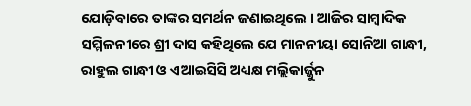ଯୋଡ଼ିବାରେ ତାଙ୍କର ସମର୍ଥନ ଜଣାଇଥିଲେ । ଆଜିର ସାମ୍ବାଦିକ ସମ୍ମିଳନୀରେ ଶ୍ରୀ ଦାସ କହିଥିଲେ ଯେ ମାନନୀୟା ସୋନିଆ ଗାନ୍ଧୀ, ରାହୁଲ ଗାନ୍ଧୀ ଓ ଏଆଇସିସି ଅଧ୍ୟକ୍ଷ ମଲ୍ଲିକାର୍ଜ୍ଜୁନ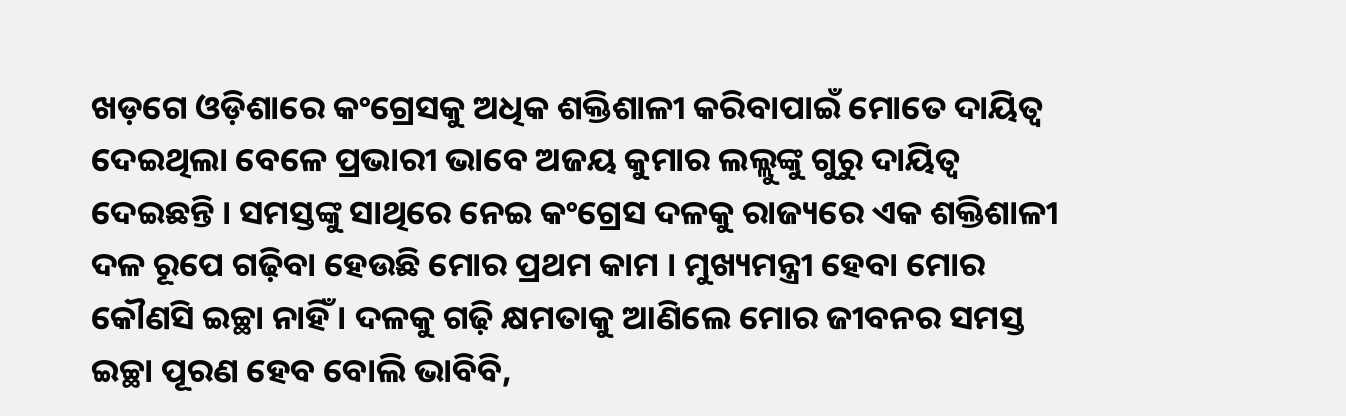ଖଡ଼ଗେ ଓଡ଼ିଶାରେ କଂଗ୍ରେସକୁ ଅଧିକ ଶକ୍ତିଶାଳୀ କରିବାପାଇଁ ମୋତେ ଦାୟିତ୍ୱ ଦେଇଥିଲା ବେଳେ ପ୍ରଭାରୀ ଭାବେ ଅଜୟ କୁମାର ଲଲ୍ଲୁଙ୍କୁ ଗୁରୁ ଦାୟିତ୍ୱ ଦେଇଛନ୍ତି । ସମସ୍ତଙ୍କୁ ସାଥିରେ ନେଇ କଂଗ୍ରେସ ଦଳକୁ ରାଜ୍ୟରେ ଏକ ଶକ୍ତିଶାଳୀ ଦଳ ରୂପେ ଗଢ଼ିବା ହେଉଛି ମୋର ପ୍ରଥମ କାମ । ମୁଖ୍ୟମନ୍ତ୍ରୀ ହେବା ମୋର କୌଣସି ଇଚ୍ଛା ନାହିଁ । ଦଳକୁ ଗଢ଼ି କ୍ଷମତାକୁ ଆଣିଲେ ମୋର ଜୀବନର ସମସ୍ତ ଇଚ୍ଛା ପୂରଣ ହେବ ବୋଲି ଭାବିବି,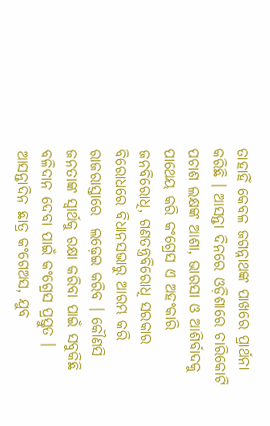ତାହାହିଁ କେବଳ ଜଗନ୍ନାଥଙ୍କ ପାଖରେ ପ୍ରାର୍ଥନା କରିଛି । ଆସନ୍ତା ଦିନରେ ଓଡ଼ିଶାରେ ଚାରିକୋଟି ପଚାଶ ଲକ୍ଷଙ୍କ ଆଶା, ଭାରସା ଓ ଆଶିର୍ବାଦକୁ ପାଥେୟ କରି କଂଗ୍ରେସ ଏ ଅହଂକାରି ଜନବିରୋଧି, ଗଣତନ୍ତ୍ରବିରୋଧି ସରକାର ବିରୋଧରେ ବିଧାନସଭାରୁ ଆରମ୍ଭ କରି ରାଜରାସ୍ତାରେ  ଲଢ଼େଇ କରିବ । କୌଣସି ଜନତାଙ୍କ ସ୍ୱାର୍ଥକୁ ରକ୍ଷା କରିବା ପାଇଁ ସବୁକିଛି ବଳିଦାନ ଦେବା ପାଇଁ କଂଗ୍ରେସ ପ୍ରସ୍ତୁତ । ଆସନ୍ତାଦିନ ଛାତ୍ର କଂଗେଅସ, ଯୁବ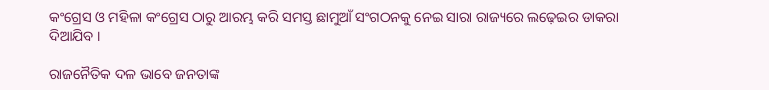କଂଗ୍ରେସ ଓ ମହିଳା କଂଗ୍ରେସ ଠାରୁ ଆରମ୍ଭ କରି ସମସ୍ତ ଛାମୁଆଁ ସଂଗଠନକୁ ନେଇ ସାରା ରାଜ୍ୟରେ ଲଢ଼େଇର ଡାକରା ଦିଆଯିବ ।

ରାଜନୈତିକ ଦଳ ଭାବେ ଜନତାଙ୍କ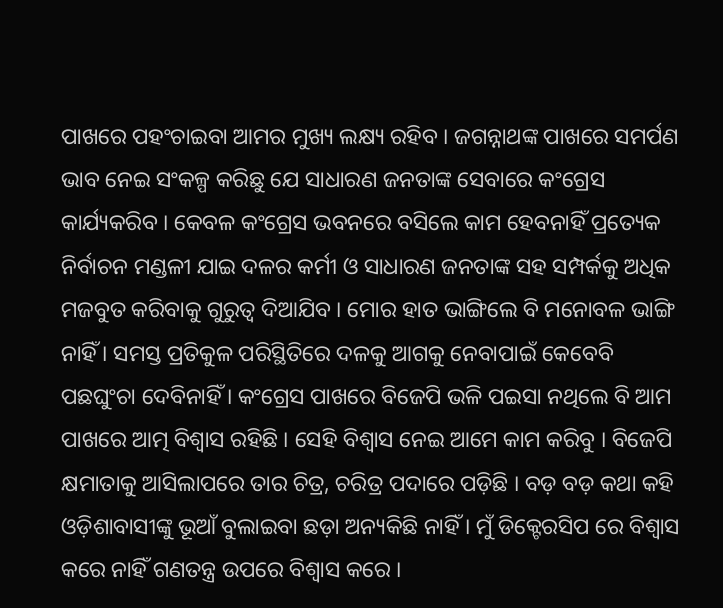ପାଖରେ ପହଂଚାଇବା ଆମର ମୁଖ୍ୟ ଲକ୍ଷ୍ୟ ରହିବ । ଜଗନ୍ନାଥଙ୍କ ପାଖରେ ସମର୍ପଣ ଭାବ ନେଇ ସଂକଳ୍ପ କରିଛୁ ଯେ ସାଧାରଣ ଜନତାଙ୍କ ସେବାରେ କଂଗ୍ରେସ କାର୍ଯ୍ୟକରିବ । କେବଳ କଂଗ୍ରେସ ଭବନରେ ବସିଲେ କାମ ହେବନାହିଁ ପ୍ରତ୍ୟେକ ନିର୍ବାଚନ ମଣ୍ଡଳୀ ଯାଇ ଦଳର କର୍ମୀ ଓ ସାଧାରଣ ଜନତାଙ୍କ ସହ ସମ୍ପର୍କକୁ ଅଧିକ ମଜବୁତ କରିବାକୁ ଗୁରୁତ୍ୱ ଦିଆଯିବ । ମୋର ହାତ ଭାଙ୍ଗିଲେ ବି ମନୋବଳ ଭାଙ୍ଗି ନାହିଁ । ସମସ୍ତ ପ୍ରତିକୁଳ ପରିସ୍ଥିତିରେ ଦଳକୁ ଆଗକୁ ନେବାପାଇଁ କେବେବି ପଛଘୁଂଚା ଦେବିନାହିଁ । କଂଗ୍ରେସ ପାଖରେ ବିଜେପି ଭଳି ପଇସା ନଥିଲେ ବି ଆମ ପାଖରେ ଆତ୍ମ ବିଶ୍ୱାସ ରହିଛି । ସେହି ବିଶ୍ୱାସ ନେଇ ଆମେ କାମ କରିବୁ । ବିଜେପି କ୍ଷମାତାକୁ ଆସିଲାପରେ ତାର ଚିତ୍ର, ଚରିତ୍ର ପଦାରେ ପଡ଼ିଛି । ବଡ଼ ବଡ଼ କଥା କହି  ଓଡ଼ିଶାବାସୀଙ୍କୁ ଭୂଆଁ ବୁଲାଇବା ଛଡ଼ା ଅନ୍ୟକିଛି ନାହିଁ । ମୁଁ ଡିକ୍ଟେରସିପ ରେ ବିଶ୍ୱାସ କରେ ନାହିଁ ଗଣତନ୍ତ୍ର ଉପରେ ବିଶ୍ୱାସ କରେ ।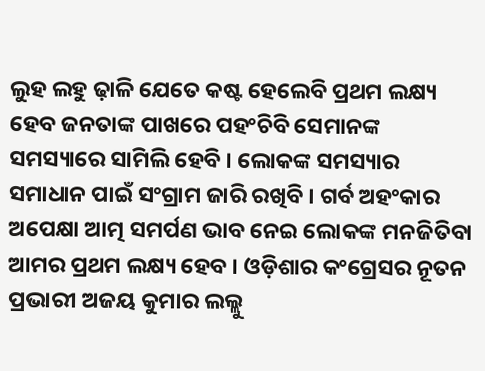ଲୁହ ଲହୁ ଢ଼ାଳି ଯେତେ କଷ୍ଟ ହେଲେବି ପ୍ରଥମ ଲକ୍ଷ୍ୟ ହେବ ଜନତାଙ୍କ ପାଖରେ ପହଂଚିବି ସେମାନଙ୍କ ସମସ୍ୟାରେ ସାମିଲି ହେବି । ଲୋକଙ୍କ ସମସ୍ୟାର ସମାଧାନ ପାଇଁ ସଂଗ୍ରାମ ଜାରି ରଖିବି । ଗର୍ବ ଅହଂକାର ଅପେକ୍ଷା ଆତ୍ମ ସମର୍ପଣ ଭାବ ନେଇ ଲୋକଙ୍କ ମନଜିତିବା ଆମର ପ୍ରଥମ ଲକ୍ଷ୍ୟ ହେବ । ଓଡ଼ିଶାର କଂଗ୍ରେସର ନୂତନ ପ୍ରଭାରୀ ଅଜୟ କୁମାର ଲଲ୍ଲୁ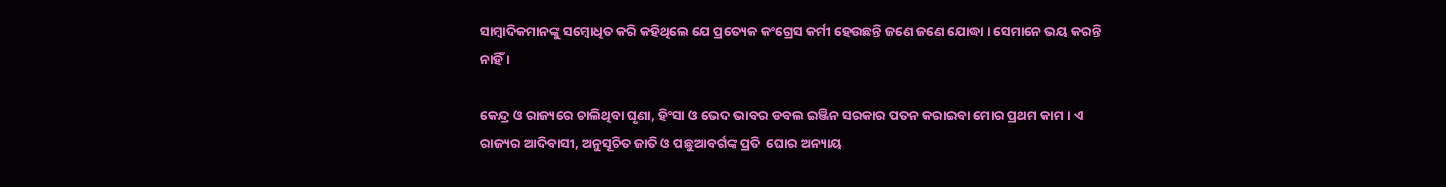ସାମ୍ବାଦିକମାନଙ୍କୁ ସମ୍ବୋଧିତ କରି କହିଥିଲେ ଯେ ପ୍ରତ୍ୟେକ କଂଗ୍ରେସ କର୍ମୀ ହେଉଛନ୍ତି ଜଣେ ଜଣେ ଯୋଦ୍ଧା । ସେମାନେ ଭୟ କରନ୍ତି ନାହିଁ ।

କେନ୍ଦ୍ର ଓ ରାଜ୍ୟରେ ଚାଲିଥିବା ଘୃଣା, ହିଂସା ଓ ଭେଦ ଭାବର ଡବଲ ଇଞ୍ଜିନ ସରକାର ପତନ କରାଇବା ମୋର ପ୍ରଥମ କାମ । ଏ ରାଜ୍ୟର ଆଦିବାସୀ, ଅନୁସୂଚିତ ଜାତି ଓ ପଛୁଆବର୍ଗଙ୍କ ପ୍ରତି  ଘୋର ଅନ୍ୟାୟ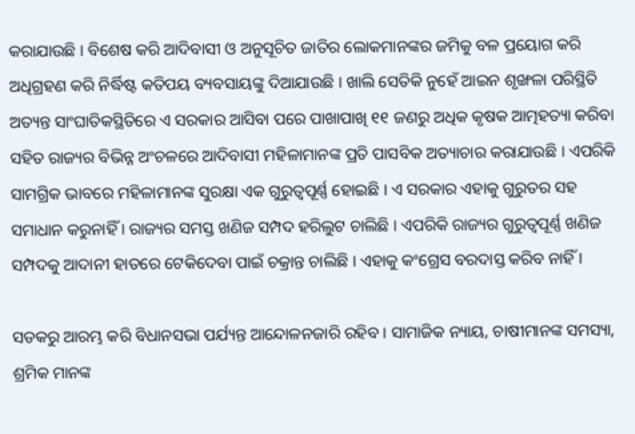କରାଯାଉଛି । ବିଶେଷ କରି ଆଦିବାସୀ ଓ ଅନୁସୂଚିତ ଜାତିର ଲୋକମାନଙ୍କର ଜମିକୁ ବଳ ପ୍ରୟୋଗ କରି ଅଧିଗ୍ରହଣ କରି ନିର୍ଦ୍ଧିଷ୍ଟ କତିପୟ ବ୍ୟବସାୟଙ୍କୁ ଦିଆଯାଉଛି । ଖାଲି ସେତିକି ନୁହେଁ ଆଇନ ଶୃଙ୍ଖଳା ପରିସ୍ଥିତି ଅତ୍ୟନ୍ତ ସାଂଘାତିକସ୍ଥିତିରେ ଏ ସରକାର ଆସିବା ପରେ ପାଖାପାଖି ୧୧ ଜଣରୁ ଅଧିକ କୃଷକ ଆତ୍ମହତ୍ୟା କରିବା ସହିତ ରାଜ୍ୟର ବିଭିନ୍ନ ଅଂଚଳରେ ଆଦିବାସୀ ମହିଳାମାନଙ୍କ ପ୍ରତି ପାସବିକ ଅତ୍ୟାଚାର କରାଯାଉଛି । ଏପରିକି ସାମଗ୍ରିକ ଭାବରେ ମହିଳାମାନଙ୍କ ସୁରକ୍ଷା ଏକ ଗୁରୁତ୍ୱପୂର୍ଣ୍ଣ ହୋଇଛି । ଏ ସରକାର ଏହାକୁ ଗୁରୁତର ସହ ସମାଧାନ କରୁନାହିଁ । ରାଜ୍ୟର ସମସ୍ତ ଖଣିଜ ସମ୍ପଦ ହରିଲୁଟ ଚାଲିଛି । ଏପରିକି ରାଜ୍ୟର ଗୁରୁତ୍ୱପୂର୍ଣ୍ଣ ଖଣିଜ ସମ୍ପଦକୁ ଆଦାନୀ ହାତରେ ଟେକିଦେବା ପାଇଁ ଚକ୍ରାନ୍ତ ଚାଲିଛି । ଏହାକୁ କଂଗ୍ରେସ ବରଦାସ୍ତ କରିବ ନାହିଁ ।

ସଡକରୁ ଆରମ୍ଭ କରି ବିଧାନସଭା ପର୍ଯ୍ୟନ୍ତ ଆନ୍ଦୋଳନଜାରି ରହିବ । ସାମାଜିକ ନ୍ୟାୟ, ଚାଷୀମାନଙ୍କ ସମସ୍ୟା, ଶ୍ରମିକ ମାନଙ୍କ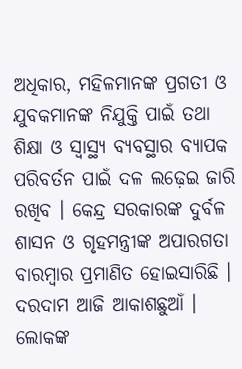ଅଧିକାର, ମହିଳମାନଙ୍କ ପ୍ରଗତୀ ଓ ଯୁବକମାନଙ୍କ ନିଯୁକ୍ତି ପାଇଁ ତଥା ଶିକ୍ଷା ଓ ସ୍ୱାସ୍ଥ୍ୟ ବ୍ୟବସ୍ଥାର ବ୍ୟାପକ ପରିବର୍ତନ ପାଇଁ ଦଳ ଲଢ଼େଇ ଜାରି ରଖିବ । କେନ୍ଦ୍ର ସରକାରଙ୍କ ଦୁର୍ବଳ ଶାସନ ଓ ଗୃହମନ୍ତ୍ରୀଙ୍କ ଅପାରଗତା ବାରମ୍ବାର ପ୍ରମାଣିତ ହୋଇସାରିଛି । ଦରଦାମ ଆଜି ଆକାଶଛୁଆଁ । ଲୋକଙ୍କ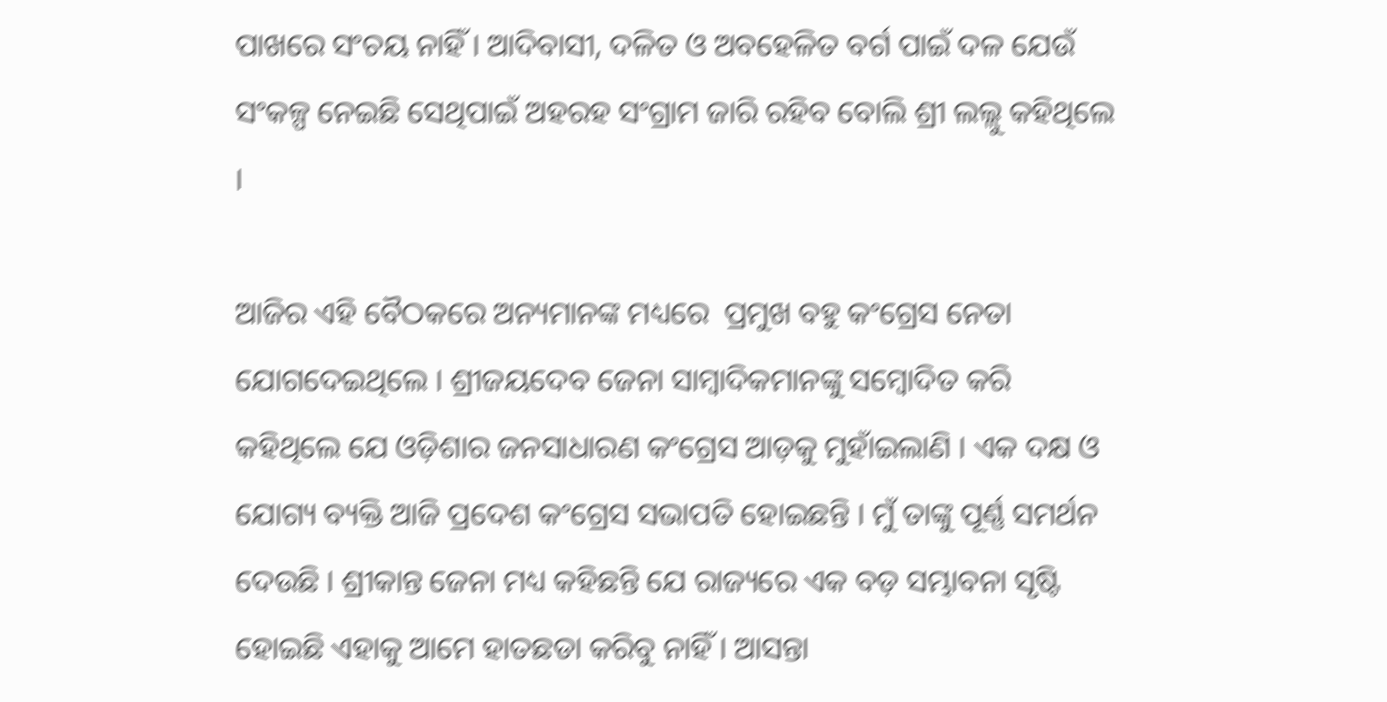ପାଖରେ ସଂଚୟ ନାହିଁ । ଆଦିବାସୀ, ଦଳିତ ଓ ଅବହେଳିତ ବର୍ଗ ପାଇଁ ଦଳ ଯେଉଁ ସଂକଳ୍ପ ନେଇଛି ସେଥିପାଇଁ ଅହରହ ସଂଗ୍ରାମ ଜାରି ରହିବ ବୋଲି ଶ୍ରୀ ଲଲ୍ଲୁ କହିଥିଲେ ।

ଆଜିର ଏହି ବୈଠକରେ ଅନ୍ୟମାନଙ୍କ ମଧ୍ୟରେ  ପ୍ରମୁଖ ବହୁ କଂଗ୍ରେସ ନେତା ଯୋଗଦେଇଥିଲେ । ଶ୍ରୀଜୟଦେବ ଜେନା ସାମ୍ବାଦିକମାନଙ୍କୁ ସମ୍ବୋଦିତ କରି କହିଥିଲେ ଯେ ଓଡ଼ିଶାର ଜନସାଧାରଣ କଂଗ୍ରେସ ଆଡ଼କୁ ମୁହାଁଇଲାଣି । ଏକ ଦକ୍ଷ ଓ ଯୋଗ୍ୟ ବ୍ୟକ୍ତି ଆଜି ପ୍ରଦେଶ କଂଗ୍ରେସ ସଭାପତି ହୋଇଛନ୍ତି । ମୁଁ ତାଙ୍କୁ ପୂର୍ଣ୍ଣ ସମର୍ଥନ ଦେଉଛି । ଶ୍ରୀକାନ୍ତ ଜେନା ମଧ୍ୟ କହିଛନ୍ତି ଯେ ରାଜ୍ୟରେ ଏକ ବଡ଼ ସମ୍ଭାବନା ସୃଷ୍ଟି ହୋଇଛି ଏହାକୁ ଆମେ ହାତଛଡା କରିବୁ ନାହିଁ । ଆସନ୍ତା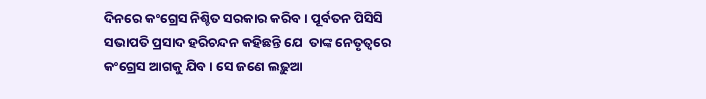ଦିନରେ କଂଗ୍ରେସ ନିଶ୍ଚିତ ସରକାର କରିବ । ପୂର୍ବତନ ପିସିସି ସଭାପତି ପ୍ରସାଦ ହରିଚନ୍ଦନ କହିଛନ୍ତି ଯେ  ତାଙ୍କ ନେତୃତ୍ୱରେ କଂଗ୍ରେସ ଆଗକୁ ଯିବ । ସେ ଜଣେ ଲଢ଼ୁଆ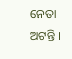ନେତା ଅଟନ୍ତି ।